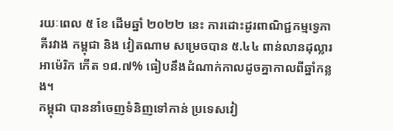រយៈពេល ៥ ខែ ដើមឆ្នាំ ២០២២ នេះ ការដោះដូរពាណិជ្ជកម្មទ្វេភាគីរវាង កម្ពុជា និង វៀតណាម សម្រេចបាន ៥.៤៤ ពាន់លានដុល្លារអាម៉េរិក កើត ១៨.៧% ធៀបនឹងដំណាក់កាលដូចគ្នាកាលពីឆ្នាំកន្លង។
កម្ពុជា បាននាំចេញទំនិញទៅកាន់ ប្រទេសវៀ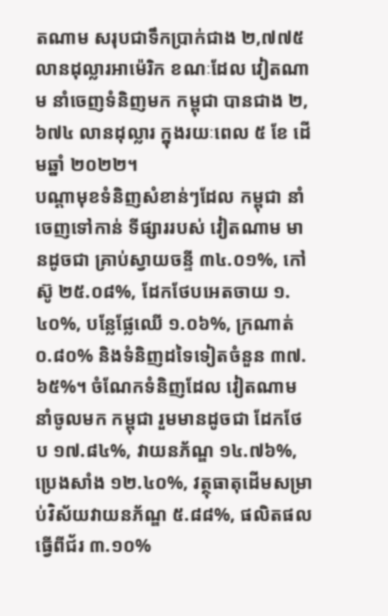តណាម សរុបជាទឹកប្រាក់ជាង ២,៧៧៥ លានដុល្លារអាម៉េរិក ខណៈដែល វៀតណាម នាំចេញទំនិញមក កម្ពុជា បានជាង ២,៦៧៤ លានដុល្លារ ក្នុងរយៈពេល ៥ ខែ ដើមឆ្នាំ ២០២២។
បណ្ដាមុខទំនិញសំខាន់ៗដែល កម្ពុជា នាំចេញទៅកាន់ ទីផ្សាររបស់ វៀតណាម មានដូចជា គ្រាប់ស្វាយចន្ទី ៣៤.០១%, កៅស៊ូ ២៥.០៨%, ដែកថែបអេតចាយ ១.៤០%, បន្លែផ្លែឈើ ១.០៦%, ក្រណាត់ ០.៨០% និងទំនិញដទៃទៀតចំនួន ៣៧.៦៥%។ ចំណែកទំនិញដែល វៀតណាម នាំចូលមក កម្ពុជា រួមមានដូចជា ដែកថែប ១៧.៨៤%, វាយនភ័ណ្ឌ ១៤.៧៦%, ប្រេងសាំង ១២.៤០%, វត្ថុធាតុដើមសម្រាប់វិស័យវាយនភ័ណ្ឌ ៥.៨៨%, ផលិតផលធ្វើពីជ័រ ៣.១០%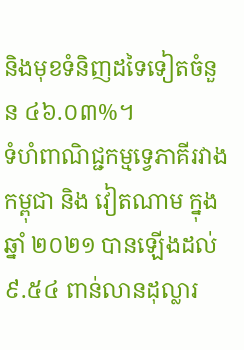និងមុខទំនិញដទៃទៀតចំនួន ៤៦.០៣%។
ទំហំពាណិជ្ជកម្មទ្វេភាគីរវាង កម្ពុជា និង វៀតណាម ក្នុងឆ្នាំ ២០២១ បានឡើងដល់ ៩.៥៤ ពាន់លានដុល្លារ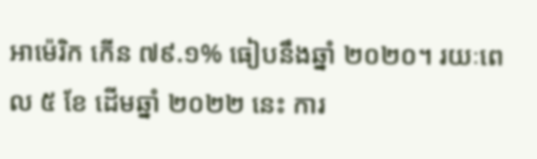អាម៉េរិក កើន ៧៩.១% ធៀបនឹងឆ្នាំ ២០២០។ រយៈពេល ៥ ខែ ដើមឆ្នាំ ២០២២ នេះ ការ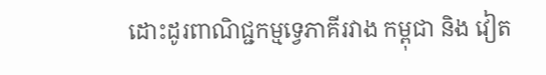ដោះដូរពាណិជ្ជកម្មទ្វេភាគីរវាង កម្ពុជា និង វៀត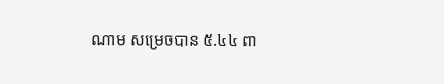ណាម សម្រេចបាន ៥.៤៤ ពា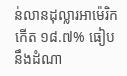ន់លានដុល្លារអាម៉េរិក កើត ១៨.៧% ធៀបនឹងដំណា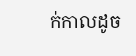ក់កាលដូច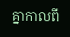គ្នាកាលពី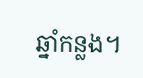ឆ្នាំកន្លង។